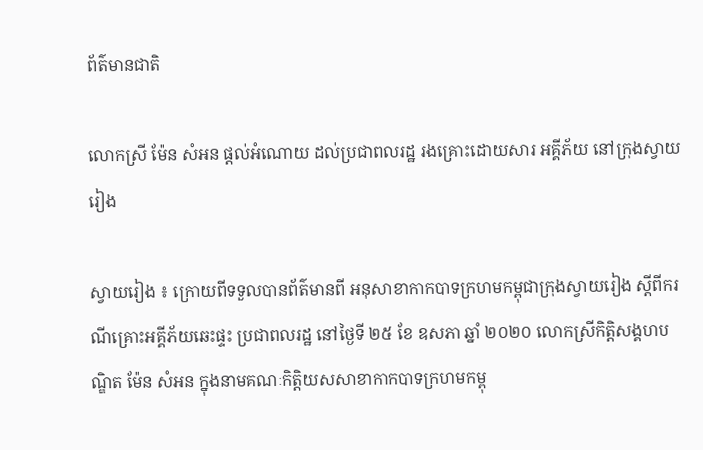ព័ត៌មានជាតិ

លោកស្រី ម៉ែន សំអន ផ្តល់អំណោយ ដល់ប្រជាពលរដ្ឋ រងគ្រោះដោយសារ អគ្គីភ័យ នៅក្រុងស្វាយរៀង

ស្វាយរៀង ៖ ក្រោយពីទទួលបានព័ត៌មានពី អនុសាខាកាកបាទក្រហមកម្ពុជាក្រុងស្វាយរៀង ស្តីពីករណីគ្រោះអគ្គីភ័យឆេះផ្ទះ ប្រជាពលរដ្ឋ នៅថ្ងៃទី ២៥ ខែ ឧសភា ឆ្នាំ ២០២០ លោកស្រីកិត្តិសង្គហបណ្ឌិត ម៉ែន សំអន ក្នុងនាមគណៈកិត្តិយសសាខាកាកបាទក្រហមកម្ពុ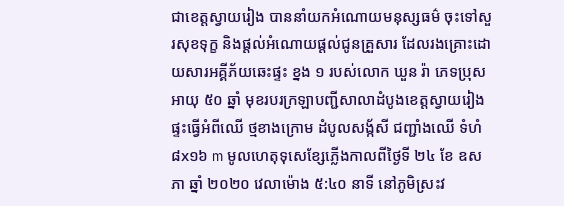ជាខេត្តស្វាយរៀង បាននាំយកអំណោយមនុស្សធម៌ ចុះទៅសួរសុខទុក្ខ និងផ្តល់អំណោយផ្តល់ជូនគ្រួសារ ដែលរងគ្រោះដោយសារអគ្គីភ័យឆេះផ្ទះ ខ្នង ១ របស់លោក ឃួន រ៉ា ភេទប្រុស អាយុ ៥០ ឆ្នាំ មុខរបរក្រឡាបញ្ជីសាលាដំបូងខេត្តស្វាយរៀង ផ្ទះធ្វើអំពីឈើ ថ្មខាងក្រោម ដំបូលសង័្កសី ជញ្ជាំងឈើ ទំហំ ៨x១៦ m មូលហេតុទុសេខ្សែភ្លើងកាលពីថ្ងៃទី ២៤ ខែ ឧសភា ឆ្នាំ ២០២០ វេលាម៉ោង ៥:៤០ នាទី នៅភូមិស្រះវ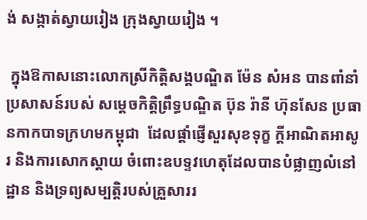ង់ សង្កាត់ស្វាយរៀង ក្រុងស្វាយរៀង ។

 ក្នុងឱកាសនោះលោកស្រីកិត្តិសង្គបណ្ឌិត ម៉ែន សំអន បានពាំនាំប្រសាសន៍របស់ សម្តេចកិត្តិព្រឹទ្ធបណ្ឌិត ប៊ុន រ៉ានី ហ៊ុនសែន ប្រធានកាកបាទក្រហមកម្ពុជា  ដែលផ្តាំផ្ញើសួរសុខទុក្ខ ក្តីអាណិតអាសូរ និងការសោកស្តាយ ចំពោះឧបទ្ទវហេតុដែលបានបំផ្លាញលំនៅដ្ឋាន និងទ្រព្យសម្បត្តិរបស់គ្រួសាររ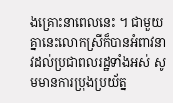ងគ្រោះនាពេលនេះ ។ ជាមួយគ្នានេះលោកស្រីក៏បានអំពាវនាវដល់ប្រជាពលរដ្ឋទាំងអស់ សូមមានការប្រុងប្រយ័ត្ន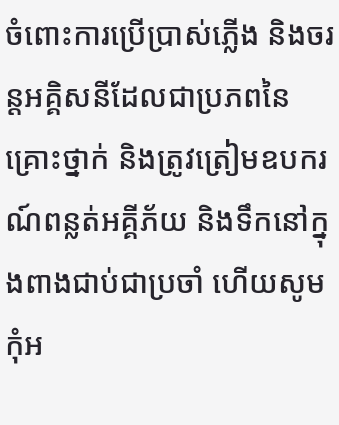ចំពោះការប្រើប្រាស់ភ្លើង និងចរន្តអគ្គិសនីដែលជាប្រភពនៃគ្រោះថ្នាក់ និងត្រូវត្រៀមឧបករណ៍ពន្លត់អគ្គីភ័យ និងទឹកនៅក្នុងពាងជាប់ជាប្រចាំ ហើយសូមកុំអ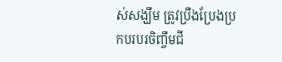ស់សង្ឃឹម ត្រូវប្រឹងប្រែងប្រកបរបរចិញ្ចឹមជី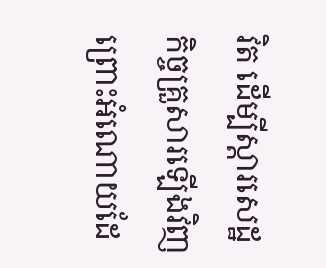វិត ដើម្បីស្តារសេដ្ឋកិច្ចគ្រួសារឡើងវិញ ព្រោះអំណោយដែ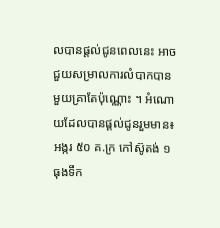លបានផ្តល់ជូនពេលនេះ អាចជួយសម្រាលការលំបាកបានមួយគ្រាតែប៉ុណ្ណោះ ។ អំណោយដែលបានផ្តល់ជូនរួមមាន៖ អង្ករ ៥០ គ.ក្រ កៅស៊ូតង់ ១ ធុងទឹក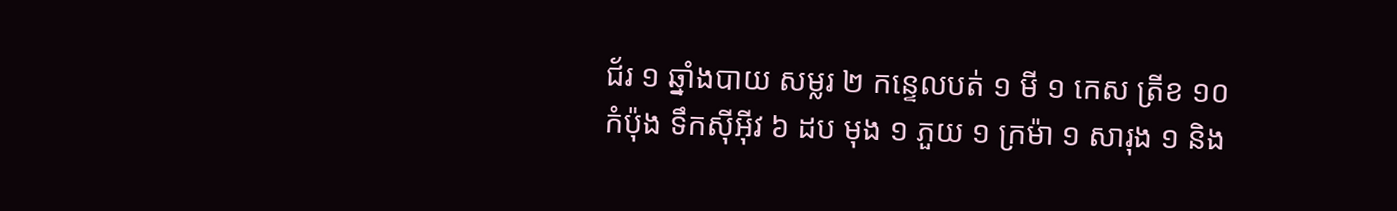ជ័រ ១ ឆ្នាំងបាយ សម្លរ ២ កន្ទេលបត់ ១ មី ១ កេស ត្រីខ ១០ កំប៉ុង ទឹកស៊ីអ៊ីវ ៦ ដប មុង ១ ភួយ ១ ក្រម៉ា ១ សារុង ១ និង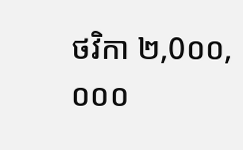ថវិកា ២,0០០,០០០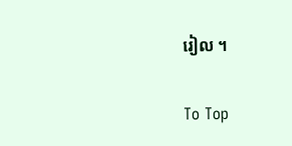រៀល ។

To Top